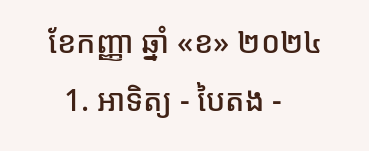ខែកញ្ញា ឆ្នាំ «ខ» ២០២៤
  1. អាទិត្យ - បៃតង -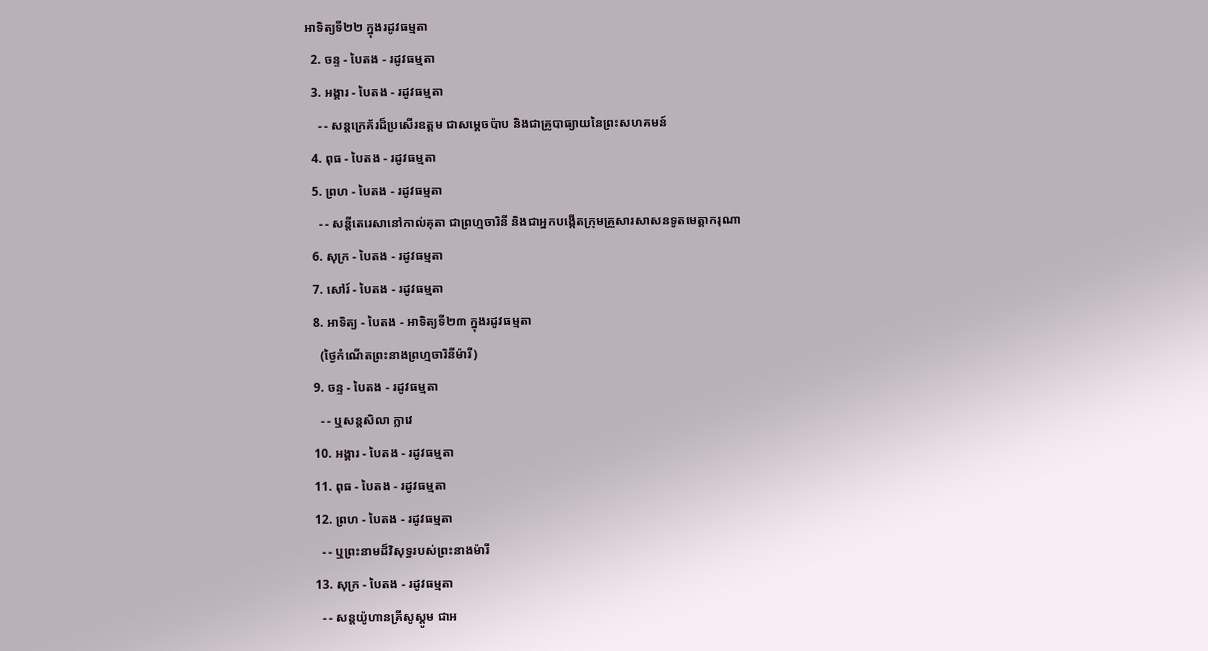អាទិត្យទី២២ ក្នុងរដូវធម្មតា
  2. ចន្ទ - បៃតង - រដូវធម្មតា
  3. អង្គារ - បៃតង - រដូវធម្មតា
    - - សន្តក្រេគ័រដ៏ប្រសើរឧត្តម ជាសម្ដេចប៉ាប និងជាគ្រូបាធ្យាយនៃព្រះសហគមន៍
  4. ពុធ - បៃតង - រដូវធម្មតា
  5. ព្រហ - បៃតង - រដូវធម្មតា
    - - សន្តីតេរេសានៅកាល់គុតា ជាព្រហ្មចារិនី និងជាអ្នកបង្កើតក្រុមគ្រួសារសាសនទូតមេត្ដាករុណា
  6. សុក្រ - បៃតង - រដូវធម្មតា
  7. សៅរ៍ - បៃតង - រដូវធម្មតា
  8. អាទិត្យ - បៃតង - អាទិត្យទី២៣ ក្នុងរដូវធម្មតា
    (ថ្ងៃកំណើតព្រះនាងព្រហ្មចារិនីម៉ារី)
  9. ចន្ទ - បៃតង - រដូវធម្មតា
    - - ឬសន្តសិលា ក្លាវេ
  10. អង្គារ - បៃតង - រដូវធម្មតា
  11. ពុធ - បៃតង - រដូវធម្មតា
  12. ព្រហ - បៃតង - រដូវធម្មតា
    - - ឬព្រះនាមដ៏វិសុទ្ធរបស់ព្រះនាងម៉ារី
  13. សុក្រ - បៃតង - រដូវធម្មតា
    - - សន្តយ៉ូហានគ្រីសូស្តូម ជាអ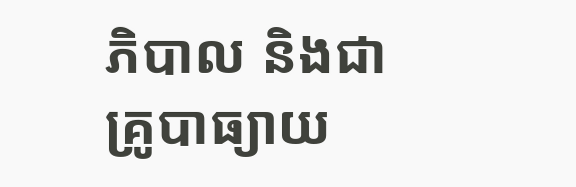ភិបាល និងជាគ្រូបាធ្យាយ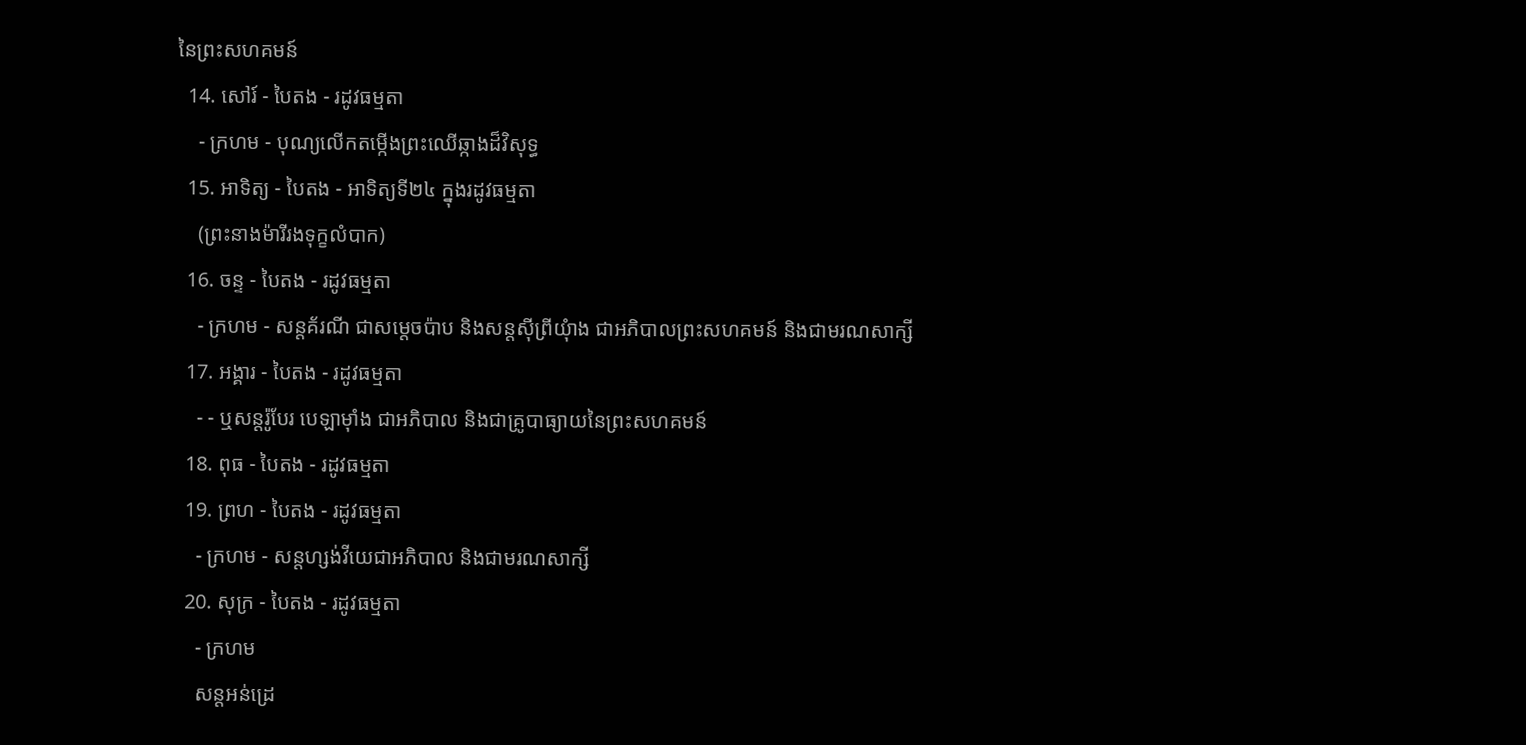នៃព្រះសហគមន៍
  14. សៅរ៍ - បៃតង - រដូវធម្មតា
    - ក្រហម - បុណ្យលើកតម្កើងព្រះឈើឆ្កាងដ៏វិសុទ្ធ
  15. អាទិត្យ - បៃតង - អាទិត្យទី២៤ ក្នុងរដូវធម្មតា
    (ព្រះនាងម៉ារីរងទុក្ខលំបាក)
  16. ចន្ទ - បៃតង - រដូវធម្មតា
    - ក្រហម - សន្តគ័រណី ជាសម្ដេចប៉ាប និងសន្តស៊ីព្រីយុំាង ជាអភិបាលព្រះសហគមន៍ និងជាមរណសាក្សី
  17. អង្គារ - បៃតង - រដូវធម្មតា
    - - ឬសន្តរ៉ូបែរ បេឡាម៉ាំង ជាអភិបាល និងជាគ្រូបាធ្យាយនៃព្រះសហគមន៍
  18. ពុធ - បៃតង - រដូវធម្មតា
  19. ព្រហ - បៃតង - រដូវធម្មតា
    - ក្រហម - សន្តហ្សង់វីយេជាអភិបាល និងជាមរណសាក្សី
  20. សុក្រ - បៃតង - រដូវធម្មតា
    - ក្រហម
    សន្តអន់ដ្រេ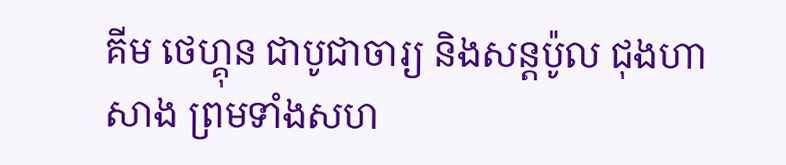គីម ថេហ្គុន ជាបូជាចារ្យ និងសន្តប៉ូល ជុងហាសាង ព្រមទាំងសហ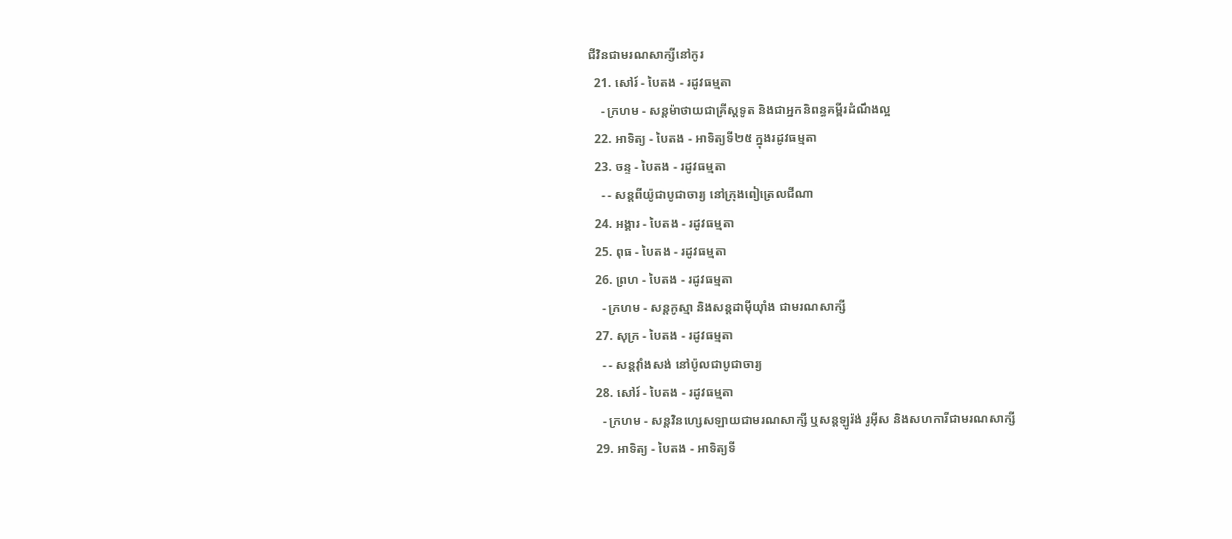ជីវិនជាមរណសាក្សីនៅកូរ
  21. សៅរ៍ - បៃតង - រដូវធម្មតា
    - ក្រហម - សន្តម៉ាថាយជាគ្រីស្តទូត និងជាអ្នកនិពន្ធគម្ពីរដំណឹងល្អ
  22. អាទិត្យ - បៃតង - អាទិត្យទី២៥ ក្នុងរដូវធម្មតា
  23. ចន្ទ - បៃតង - រដូវធម្មតា
    - - សន្តពីយ៉ូជាបូជាចារ្យ នៅក្រុងពៀត្រេលជីណា
  24. អង្គារ - បៃតង - រដូវធម្មតា
  25. ពុធ - បៃតង - រដូវធម្មតា
  26. ព្រហ - បៃតង - រដូវធម្មតា
    - ក្រហម - សន្តកូស្មា និងសន្តដាម៉ីយុាំង ជាមរណសាក្សី
  27. សុក្រ - បៃតង - រដូវធម្មតា
    - - សន្តវុាំងសង់ នៅប៉ូលជាបូជាចារ្យ
  28. សៅរ៍ - បៃតង - រដូវធម្មតា
    - ក្រហម - សន្តវិនហ្សេសឡាយជាមរណសាក្សី ឬសន្តឡូរ៉ង់ រូអ៊ីស និងសហការីជាមរណសាក្សី
  29. អាទិត្យ - បៃតង - អាទិត្យទី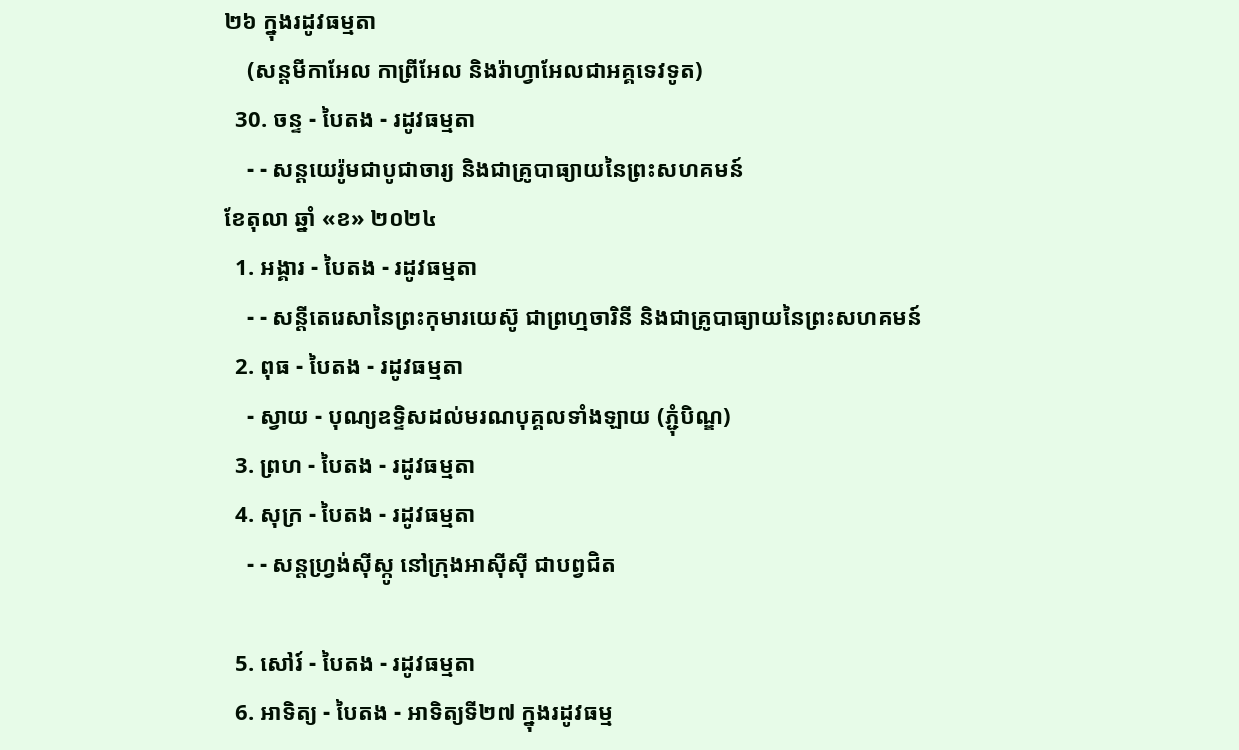២៦ ក្នុងរដូវធម្មតា
    (សន្តមីកាអែល កាព្រីអែល និងរ៉ាហ្វាអែលជាអគ្គទេវទូត)
  30. ចន្ទ - បៃតង - រដូវធម្មតា
    - - សន្ដយេរ៉ូមជាបូជាចារ្យ និងជាគ្រូបាធ្យាយនៃព្រះសហគមន៍
ខែតុលា ឆ្នាំ «ខ» ២០២៤
  1. អង្គារ - បៃតង - រដូវធម្មតា
    - - សន្តីតេរេសានៃព្រះកុមារយេស៊ូ ជាព្រហ្មចារិនី និងជាគ្រូបាធ្យាយនៃព្រះសហគមន៍
  2. ពុធ - បៃតង - រដូវធម្មតា
    - ស្វាយ - បុណ្យឧទ្ទិសដល់មរណបុគ្គលទាំងឡាយ (ភ្ជុំបិណ្ឌ)
  3. ព្រហ - បៃតង - រដូវធម្មតា
  4. សុក្រ - បៃតង - រដូវធម្មតា
    - - សន្តហ្វ្រង់ស៊ីស្កូ នៅក្រុងអាស៊ីស៊ី ជាបព្វជិត

  5. សៅរ៍ - បៃតង - រដូវធម្មតា
  6. អាទិត្យ - បៃតង - អាទិត្យទី២៧ ក្នុងរដូវធម្ម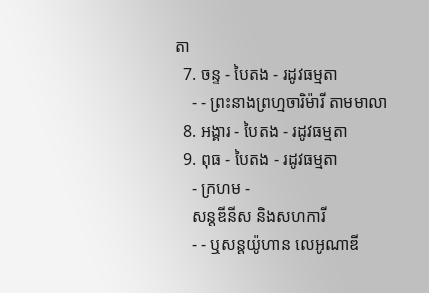តា
  7. ចន្ទ - បៃតង - រដូវធម្មតា
    - - ព្រះនាងព្រហ្មចារិម៉ារី តាមមាលា
  8. អង្គារ - បៃតង - រដូវធម្មតា
  9. ពុធ - បៃតង - រដូវធម្មតា
    - ក្រហម -
    សន្តឌីនីស និងសហការី
    - - ឬសន្តយ៉ូហាន លេអូណាឌី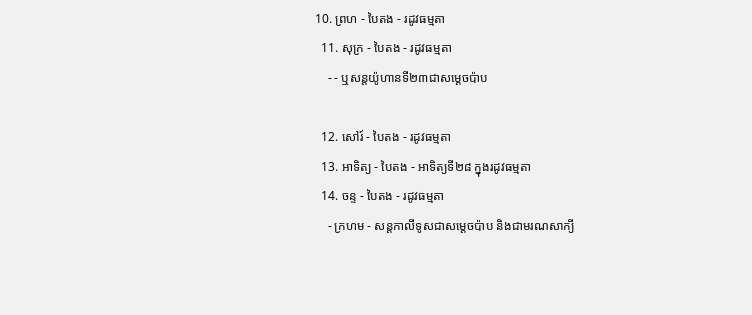10. ព្រហ - បៃតង - រដូវធម្មតា
  11. សុក្រ - បៃតង - រដូវធម្មតា
    - - ឬសន្តយ៉ូហានទី២៣ជាសម្តេចប៉ាប

  12. សៅរ៍ - បៃតង - រដូវធម្មតា
  13. អាទិត្យ - បៃតង - អាទិត្យទី២៨ ក្នុងរដូវធម្មតា
  14. ចន្ទ - បៃតង - រដូវធម្មតា
    - ក្រហម - សន្ដកាលីទូសជាសម្ដេចប៉ាប និងជាមរណសាក្យី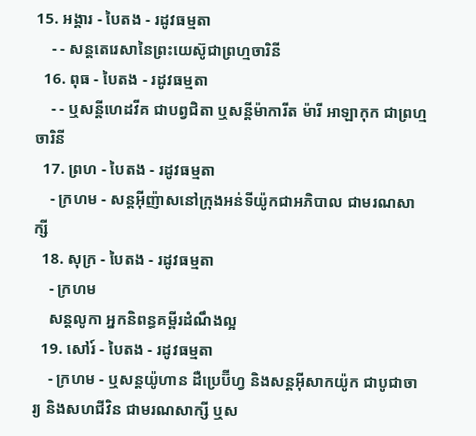15. អង្គារ - បៃតង - រដូវធម្មតា
    - - សន្តតេរេសានៃព្រះយេស៊ូជាព្រហ្មចារិនី
  16. ពុធ - បៃតង - រដូវធម្មតា
    - - ឬសន្ដីហេដវីគ ជាបព្វជិតា ឬសន្ដីម៉ាការីត ម៉ារី អាឡាកុក ជាព្រហ្មចារិនី
  17. ព្រហ - បៃតង - រដូវធម្មតា
    - ក្រហម - សន្តអ៊ីញ៉ាសនៅក្រុងអន់ទីយ៉ូកជាអភិបាល ជាមរណសាក្សី
  18. សុក្រ - បៃតង - រដូវធម្មតា
    - ក្រហម
    សន្តលូកា អ្នកនិពន្ធគម្ពីរដំណឹងល្អ
  19. សៅរ៍ - បៃតង - រដូវធម្មតា
    - ក្រហម - ឬសន្ដយ៉ូហាន ដឺប្រេប៊ីហ្វ និងសន្ដអ៊ីសាកយ៉ូក ជាបូជាចារ្យ និងសហជីវិន ជាមរណសាក្សី ឬស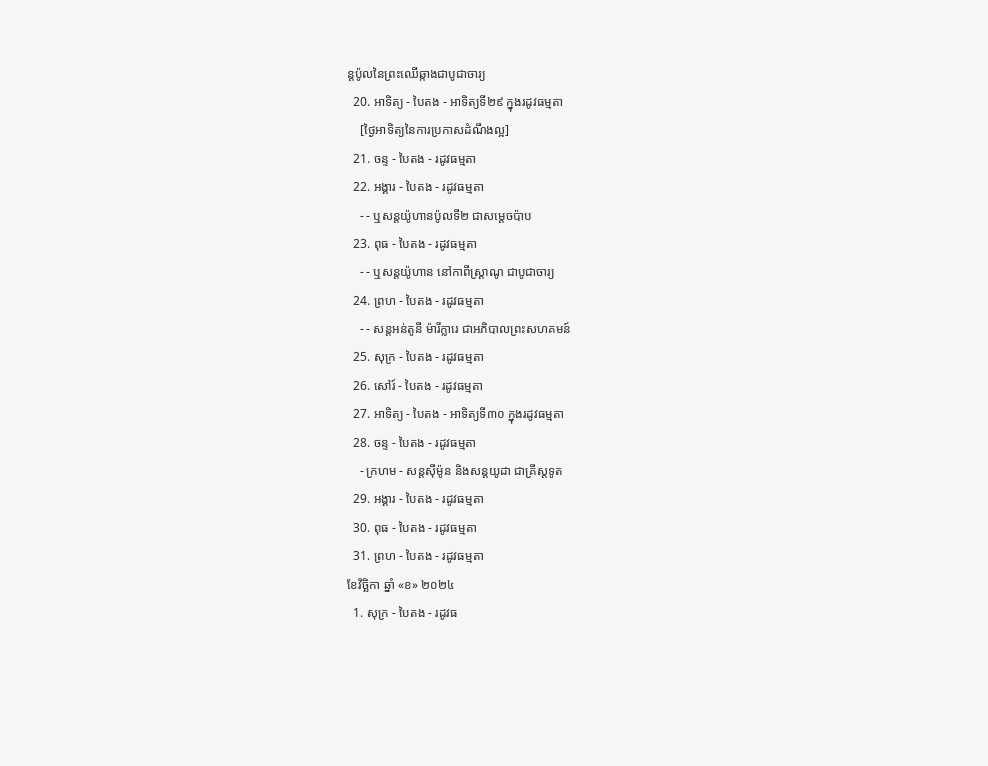ន្ដប៉ូលនៃព្រះឈើឆ្កាងជាបូជាចារ្យ
  20. អាទិត្យ - បៃតង - អាទិត្យទី២៩ ក្នុងរដូវធម្មតា
    [ថ្ងៃអាទិត្យនៃការប្រកាសដំណឹងល្អ]
  21. ចន្ទ - បៃតង - រដូវធម្មតា
  22. អង្គារ - បៃតង - រដូវធម្មតា
    - - ឬសន្តយ៉ូហានប៉ូលទី២ ជាសម្ដេចប៉ាប
  23. ពុធ - បៃតង - រដូវធម្មតា
    - - ឬសន្ដយ៉ូហាន នៅកាពីស្រ្ដាណូ ជាបូជាចារ្យ
  24. ព្រហ - បៃតង - រដូវធម្មតា
    - - សន្តអន់តូនី ម៉ារីក្លារេ ជាអភិបាលព្រះសហគមន៍
  25. សុក្រ - បៃតង - រដូវធម្មតា
  26. សៅរ៍ - បៃតង - រដូវធម្មតា
  27. អាទិត្យ - បៃតង - អាទិត្យទី៣០ ក្នុងរដូវធម្មតា
  28. ចន្ទ - បៃតង - រដូវធម្មតា
    - ក្រហម - សន្ដស៊ីម៉ូន និងសន្ដយូដា ជាគ្រីស្ដទូត
  29. អង្គារ - បៃតង - រដូវធម្មតា
  30. ពុធ - បៃតង - រដូវធម្មតា
  31. ព្រហ - បៃតង - រដូវធម្មតា
ខែវិច្ឆិកា ឆ្នាំ «ខ» ២០២៤
  1. សុក្រ - បៃតង - រដូវធ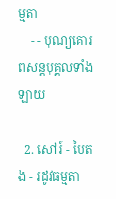ម្មតា
    - - បុណ្យគោរពសន្ដបុគ្គលទាំងឡាយ

  2. សៅរ៍ - បៃតង - រដូវធម្មតា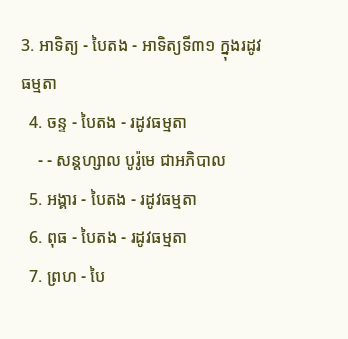3. អាទិត្យ - បៃតង - អាទិត្យទី៣១ ក្នុងរដូវធម្មតា
  4. ចន្ទ - បៃតង - រដូវធម្មតា
    - - សន្ដហ្សាល បូរ៉ូមេ ជាអភិបាល
  5. អង្គារ - បៃតង - រដូវធម្មតា
  6. ពុធ - បៃតង - រដូវធម្មតា
  7. ព្រហ - បៃ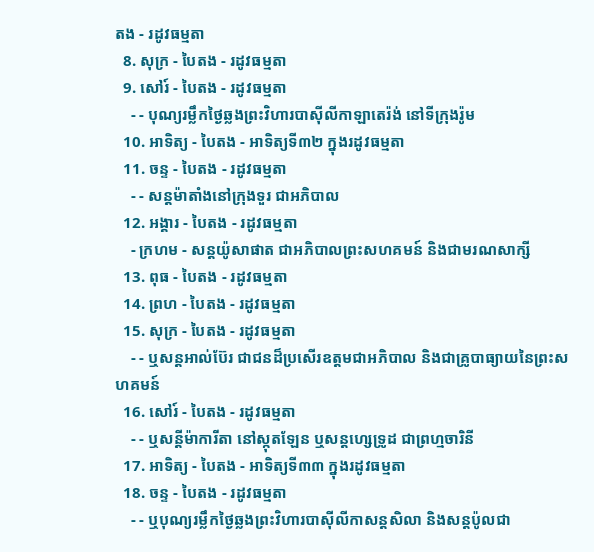តង - រដូវធម្មតា
  8. សុក្រ - បៃតង - រដូវធម្មតា
  9. សៅរ៍ - បៃតង - រដូវធម្មតា
    - - បុណ្យរម្លឹកថ្ងៃឆ្លងព្រះវិហារបាស៊ីលីកាឡាតេរ៉ង់ នៅទីក្រុងរ៉ូម
  10. អាទិត្យ - បៃតង - អាទិត្យទី៣២ ក្នុងរដូវធម្មតា
  11. ចន្ទ - បៃតង - រដូវធម្មតា
    - - សន្ដម៉ាតាំងនៅក្រុងទួរ ជាអភិបាល
  12. អង្គារ - បៃតង - រដូវធម្មតា
    - ក្រហម - សន្ដយ៉ូសាផាត ជាអភិបាលព្រះសហគមន៍ និងជាមរណសាក្សី
  13. ពុធ - បៃតង - រដូវធម្មតា
  14. ព្រហ - បៃតង - រដូវធម្មតា
  15. សុក្រ - បៃតង - រដូវធម្មតា
    - - ឬសន្ដអាល់ប៊ែរ ជាជនដ៏ប្រសើរឧត្ដមជាអភិបាល និងជាគ្រូបាធ្យាយនៃព្រះសហគមន៍
  16. សៅរ៍ - បៃតង - រដូវធម្មតា
    - - ឬសន្ដីម៉ាការីតា នៅស្កុតឡែន ឬសន្ដហ្សេទ្រូដ ជាព្រហ្មចារិនី
  17. អាទិត្យ - បៃតង - អាទិត្យទី៣៣ ក្នុងរដូវធម្មតា
  18. ចន្ទ - បៃតង - រដូវធម្មតា
    - - ឬបុណ្យរម្លឹកថ្ងៃឆ្លងព្រះវិហារបាស៊ីលីកាសន្ដសិលា និងសន្ដប៉ូលជា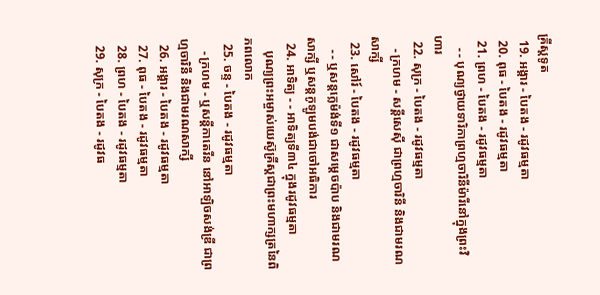គ្រីស្ដទូត
  19. អង្គារ - បៃតង - រដូវធម្មតា
  20. ពុធ - បៃតង - រដូវធម្មតា
  21. ព្រហ - បៃតង - រដូវធម្មតា
    - - បុណ្យថ្វាយទារិកាព្រហ្មចារិនីម៉ារីនៅក្នុងព្រះវិហារ
  22. សុក្រ - បៃតង - រដូវធម្មតា
    - ក្រហម - សន្ដីសេស៊ី ជាព្រហ្មចារិនី និងជាមរណសាក្សី
  23. សៅរ៍ - បៃតង - រដូវធម្មតា
    - - ឬសន្ដក្លេម៉ង់ទី១ ជាសម្ដេចប៉ាប និងជាមរណសាក្សី ឬសន្ដកូឡូមបង់ជាចៅអធិការ
  24. អាទិត្យ - - អាទិត្យទី៣៤ ក្នុងរដូវធម្មតា
    បុណ្យព្រះអម្ចាស់យេស៊ូគ្រីស្ដជាព្រះមហាក្សត្រនៃពិភពលោក
  25. ចន្ទ - បៃតង - រដូវធម្មតា
    - ក្រហម - ឬសន្ដីកាតេរីន នៅអាឡិចសង់ឌ្រី ជាព្រហ្មចារិនី និងជាមរណសាក្សី
  26. អង្គារ - បៃតង - រដូវធម្មតា
  27. ពុធ - បៃតង - រដូវធម្មតា
  28. ព្រហ - បៃតង - រដូវធម្មតា
  29. សុក្រ - បៃតង - រដូវធ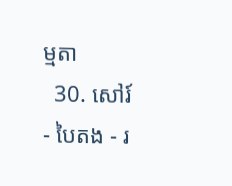ម្មតា
  30. សៅរ៍ - បៃតង - រ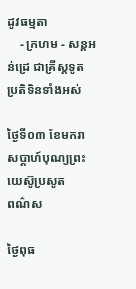ដូវធម្មតា
    - ក្រហម - សន្ដអន់ដ្រេ ជាគ្រីស្ដទូត
ប្រតិទិនទាំងអស់

ថ្ងៃទី០៣ ខែមករា
សប្ដាហ៍បុណ្យព្រះយេស៊ូប្រសូត
ពណ៌ស

ថ្ងៃពុធ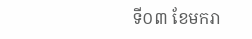ទី០៣ ខែមករា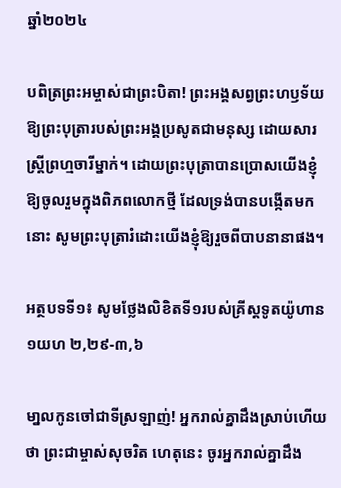ឆ្នាំ២០២៤

បពិត្រព្រះអម្ចាស់ជាព្រះបិតា! ព្រះអង្គសព្វព្រះហឫទ័យឱ្យព្រះបុត្រារបស់ព្រះអង្គប្រសូតជាមនុស្ស ដោយសារស្ត្រីព្រហ្មចារីម្នាក់។ ដោយព្រះបុត្រាបានប្រោសយើងខ្ញុំឱ្យចូលរួមក្នុងពិភពលោកថ្មី ដែលទ្រង់បានបង្កើតមកនោះ សូមព្រះបុត្រារំដោះយើងខ្ញុំឱ្យរួចពីបាបនានាផង។

អត្ថបទទី១៖ សូមថ្លែងលិខិតទី១របស់គ្រីស្ដទូតយ៉ូហាន ១យហ ២,២៩-៣,៦

មា្នលកូនចៅជាទីស្រឡាញ់! អ្នករាល់គ្នាដឹងស្រាប់ហើយថា ព្រះជាម្ចាស់សុចរិត ហេតុនេះ ចូរអ្នករាល់គ្នាដឹង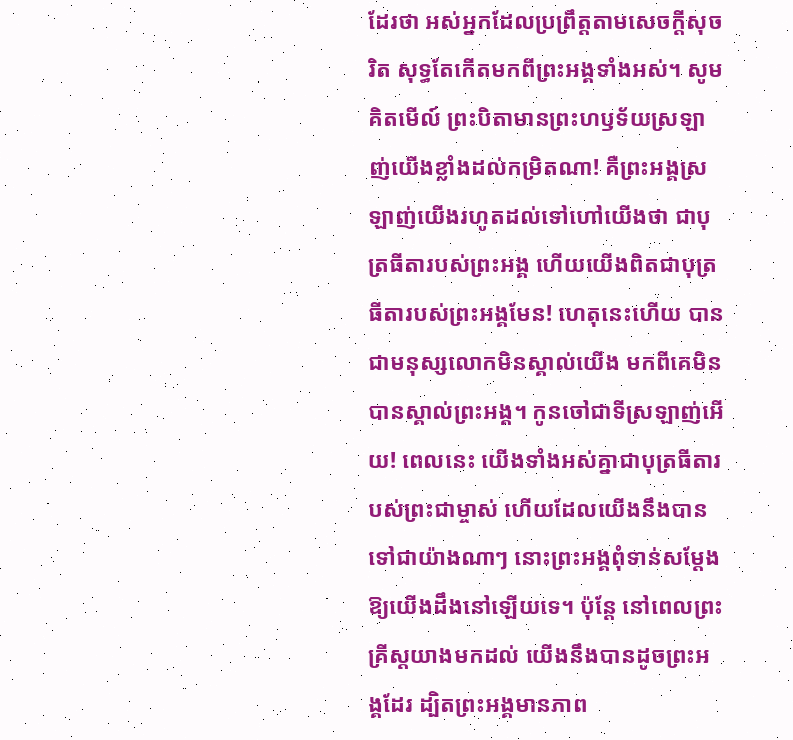ដែរថា អស់អ្នកដែលប្រព្រឹត្តតាមសេចក្តីសុចរិត សុទ្ធតែកើតមកពីព្រះអង្គទាំងអស់។ សូមគិតមើល៍ ព្រះបិតាមានព្រះហឫទ័យស្រឡាញ់យើងខ្លាំងដល់កម្រិតណា! គឺព្រះអង្គស្រឡាញ់យើងរហូតដល់ទៅហៅយើងថា ជាបុត្រធីតារបស់ព្រះអង្គ ហើយយើងពិតជាបុត្រធីតារបស់ព្រះអង្គមែន! ហេតុនេះហើយ បានជាមនុស្សលោកមិនស្គាល់យើង មកពីគេមិនបានស្គាល់ព្រះអង្គ។ កូនចៅជាទីស្រឡាញ់អើយ! ពេលនេះ យើងទាំងអស់គ្នាជាបុត្រធីតារបស់ព្រះជាម្ចាស់ ហើយដែលយើងនឹងបានទៅជាយ៉ាងណាៗ នោះព្រះអង្គពុំទាន់សម្តែងឱ្យយើងដឹងនៅឡើយទេ។ ប៉ុន្តែ នៅពេលព្រះគ្រីស្តយាងមកដល់ យើងនឹងបានដូចព្រះអង្គដែរ ដ្បិតព្រះអង្គមានភាព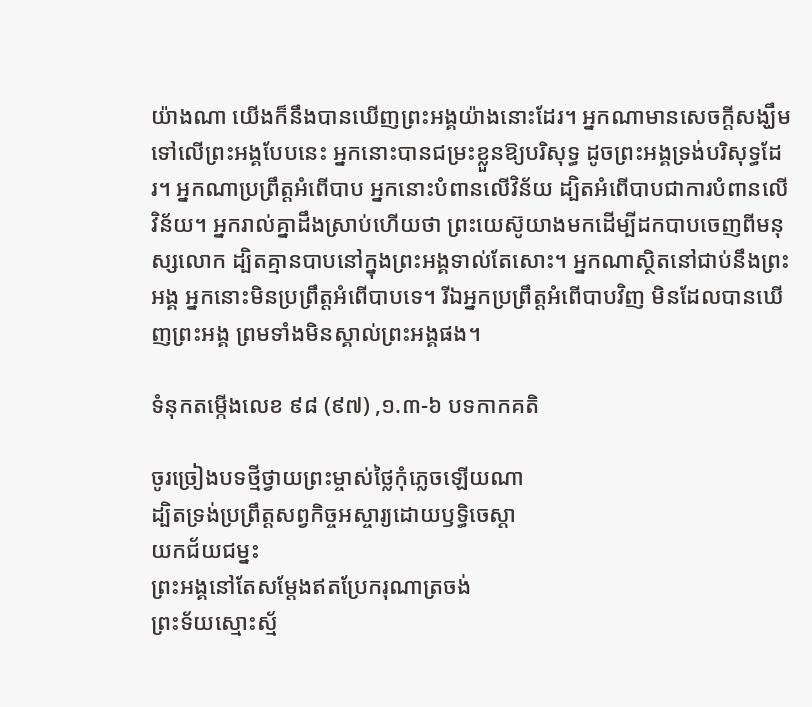យ៉ាងណា យើងក៏នឹងបានឃើញព្រះអង្គយ៉ាងនោះដែរ។ អ្នកណាមានសេចក្តីសង្ឃឹមទៅលើព្រះអង្គបែបនេះ អ្នកនោះបានជម្រះខ្លួនឱ្យបរិសុទ្ធ ដូចព្រះអង្គទ្រង់បរិសុទ្ធដែរ។ អ្នកណាប្រព្រឹត្តអំពើបាប អ្នកនោះបំពានលើវិន័យ ដ្បិតអំពើបាបជាការបំពានលើវិន័យ។ អ្នករាល់គ្នាដឹងស្រាប់ហើយថា ព្រះយេស៊ូយាងមកដើម្បីដកបាបចេញពីមនុស្សលោក ដ្បិតគ្មានបាបនៅក្នុងព្រះអង្គទាល់តែសោះ។ អ្នកណាស្ថិតនៅជាប់នឹងព្រះអង្គ អ្នកនោះមិនប្រព្រឹត្តអំពើបាបទេ។ រីឯអ្នកប្រព្រឹត្តអំពើបាបវិញ មិនដែលបានឃើញព្រះអង្គ ព្រមទាំងមិនស្គាល់ព្រះអង្គផង។

ទំនុកតម្កើងលេខ ៩៨ (៩៧) ,១.៣-៦ បទកាកគតិ

ចូរច្រៀងបទថ្មីថ្វាយព្រះម្ចាស់ថ្លៃកុំភ្លេចឡើយណា
ដ្បិតទ្រង់ប្រព្រឹត្តសព្វកិច្ចអស្ចារ្យដោយឫទ្ធិចេស្តា
យកជ័យជម្នះ
ព្រះអង្គនៅតែសម្តែងឥតប្រែករុណាត្រចង់
ព្រះទ័យស្មោះស្ម័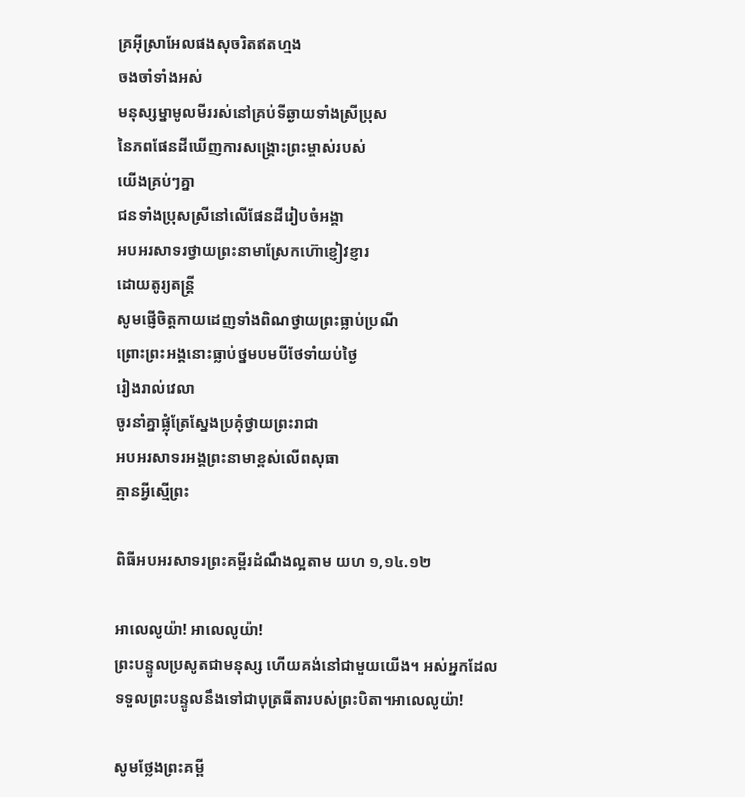គ្រអ៊ីស្រាអែលផងសុចរិតឥតហ្មង
ចងចាំទាំងអស់
មនុស្សម្នាមូលមីររស់នៅគ្រប់ទីឆ្ងាយទាំងស្រីប្រុស
នៃភពផែនដីឃើញការសង្គ្រោះព្រះម្ចាស់របស់
យើងគ្រប់ៗគ្នា
ជនទាំងប្រុសស្រីនៅលើផែនដីរៀបចំអង្គា
អបអរសាទរថ្វាយព្រះនាមាស្រែកហ៊ោខ្ញៀវខ្ញារ
ដោយតូរ្យតន្ត្រី
សូមផ្ញើចិត្តកាយដេញទាំងពិណថ្វាយព្រះធ្លាប់ប្រណី
ព្រោះព្រះអង្គនោះធ្លាប់ថ្នមបមបីថែទាំយប់ថ្ងៃ
រៀងរាល់វេលា
ចូរនាំគ្នាផ្លុំត្រែស្នែងប្រគុំថ្វាយព្រះរាជា
អបអរសាទរអង្គព្រះនាមាខ្ពស់លើពសុធា
គ្មានអ្វីស្មើព្រះ

ពិធីអបអរសាទរព្រះគម្ពីរដំណឹងល្អតាម យហ ១,១៤.១២

អាលេលូយ៉ា! អាលេលូយ៉ា!
ព្រះបន្ទូលប្រសូតជាមនុស្ស ហើយគង់នៅជាមួយយើង។ អស់អ្នកដែលទទួលព្រះបន្ទូលនឹងទៅជាបុត្រធីតារបស់ព្រះបិតា។អាលេលូយ៉ា!

សូមថ្លែងព្រះគម្ពី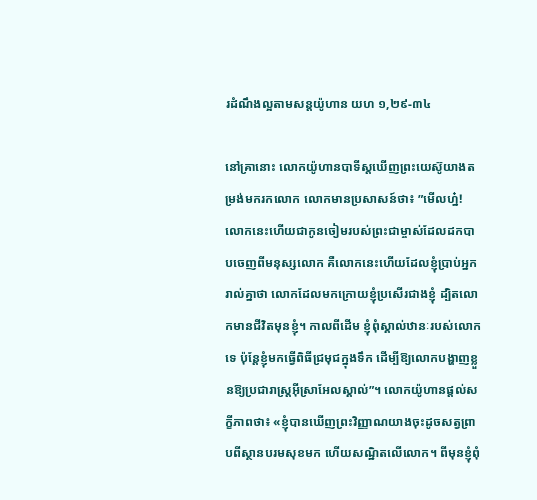រដំណឹងល្អតាមសន្តយ៉ូហាន យហ ១,២៩-៣៤

នៅគ្រានោះ លោកយ៉ូហានបាទីស្តឃើញព្រះយេស៊ូយាងតម្រង់មករកលោក លោកមានប្រសាសន៍ថា៖ ”មើលហ្ន៎! លោកនេះហើយជាកូនចៀមរបស់ព្រះជាម្ចាស់ដែលដកបាបចេញពីមនុស្សលោក គឺលោកនេះហើយដែលខ្ញុំប្រាប់អ្នករាល់គ្នាថា លោកដែលមកក្រោយខ្ញុំប្រសើរជាងខ្ញុំ ដ្បិតលោកមានជីវិតមុនខ្ញុំ។ កាលពីដើម ខ្ញុំពុំស្គាល់ឋានៈរបស់លោកទេ ប៉ុន្តែខ្ញុំមកធ្វើពិធីជ្រមុជក្នុងទឹក ដើម្បីឱ្យលោកបង្ហាញខ្លួនឱ្យប្រជារាស្ត្រអ៊ីស្រាអែលស្គាល់”។ លោកយ៉ូហានផ្តល់សក្ខីភាពថា៖ «ខ្ញុំបានឃើញព្រះវិញ្ញាណយាងចុះដូចសត្វព្រាបពីស្ថានបរមសុខមក ហើយសណ្ឋិតលើលោក។ ពីមុនខ្ញុំពុំ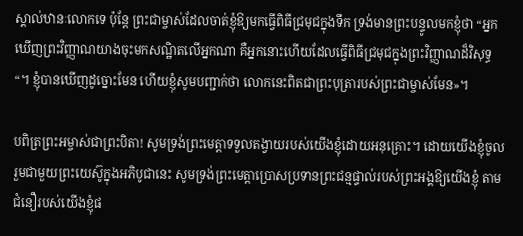ស្គាល់ឋានៈលោកទេ ប៉ុន្តែ ព្រះជាម្ចាស់ដែលចាត់ខ្ញុំឱ្យមកធ្វើពិធីជ្រមុជក្នុងទឹក ទ្រង់មានព្រះបន្ទូលមកខ្ញុំថា “អ្នកឃើញព្រះវិញ្ញាណយាងចុះមកសណ្ឋិតលើអ្នកណា គឺអ្នកនោះហើយដែលធ្វើពិធីជ្រមុជក្នុងព្រះវិញ្ញាណដ៏វិសុទ្ធ“។ ខ្ញុំបានឃើញដូច្នោះមែន ហើយខ្ញុំសូមបញ្ជាក់ថា លោកនេះពិតជាព្រះបុត្រារបស់ព្រះជាម្ចាស់មែន»។

បពិត្រព្រះអម្ចាស់ជាព្រះបិតា! សូមទ្រង់ព្រះមេត្តាទទួលតង្វាយរបស់យើងខ្ញុំដោយអនុគ្រោះ។ ដោយយើងខ្ញុំចូលរួមជាមួយព្រះយេស៊ូក្នុងអភិបូជានេះ សូមទ្រង់ព្រះមេត្តាប្រោសប្រទានព្រះជន្មផ្ទាល់របស់ព្រះអង្គឱ្យយើងខ្ញុំ តាមជំនឿរបស់យើងខ្ញុំផ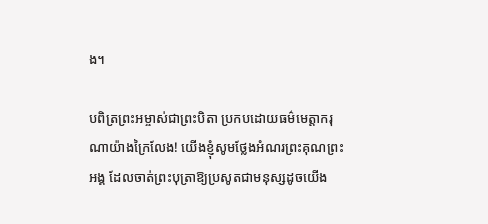ង។

បពិត្រព្រះអម្ចាស់ជាព្រះបិតា ប្រកបដោយធម៌មេត្តាករុណាយ៉ាងក្រៃលែង! យើងខ្ញុំសូមថ្លែងអំណរព្រះគុណព្រះអង្គ ដែលចាត់ព្រះបុត្រាឱ្យប្រសូតជាមនុស្សដូចយើង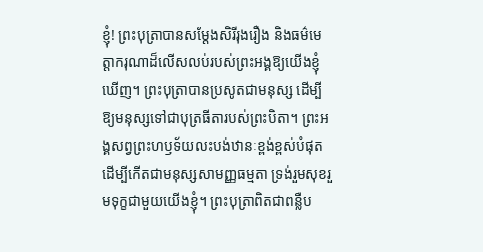ខ្ញុំ! ព្រះបុត្រាបានសម្តែងសិរីរុងរឿង និងធម៌មេត្តាករុណាដ៏លើសលប់របស់ព្រះអង្គឱ្យយើងខ្ញុំឃើញ។ ព្រះបុត្រាបានប្រសូតជាមនុស្ស ដើម្បីឱ្យមនុស្សទៅជាបុត្រធីតារបស់ព្រះបិតា។ ព្រះអង្គសព្វព្រះហឫទ័យលះបង់ឋានៈខ្ពង់ខ្ពស់បំផុត ដើម្បីកើតជាមនុស្សសាមញ្ញធម្មតា ទ្រង់រួមសុខរួមទុក្ខជាមួយយើងខ្ញុំ។ ព្រះបុត្រាពិតជាពន្លឺប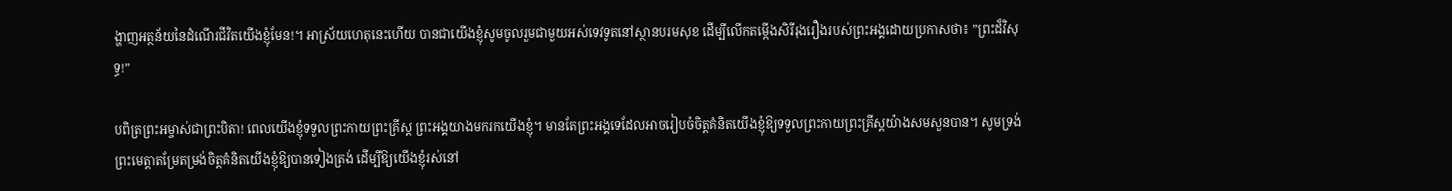ង្ហាញអត្ថន័យនៃដំណើរជីវិតយើងខ្ញុំមែន!។ អាស្រ័យហេតុនេះហើយ បានជាយើងខ្ញុំសូមចូលរួមជាមួយអស់ទេវទូតនៅស្ថានបរមសុខ ដើម្បីលើកតម្កើងសិរីរុងរឿងរបស់ព្រះអង្គដោយប្រកាសថា៖ ”ព្រះដ៏វិសុទ្ធ!”

បពិត្រព្រះអម្ចាស់ជាព្រះបិតា! ពេលយើងខ្ញុំទទួលព្រះកាយព្រះគ្រីស្ត ព្រះអង្គយាងមករកយើងខ្ញុំ។ មានតែព្រះអង្គទេដែលអាចរៀបចំចិត្តគំនិតយើងខ្ញុំឱ្យទទួលព្រះកាយព្រះគ្រីស្តយ៉ាងសមសួនបាន។ សូមទ្រង់ព្រះមេត្តាតម្រែតម្រង់ចិត្តគំនិតយើងខ្ញុំឱ្យបានទៀងត្រង់ ដើម្បីឱ្យយើងខ្ញុំរស់នៅ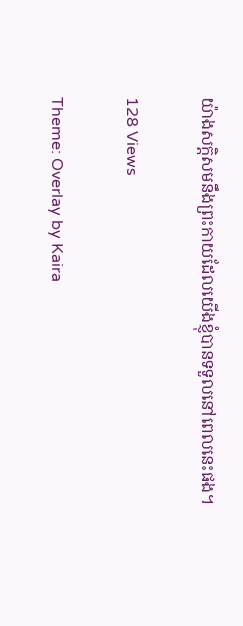យ៉ាងសក្តិសមនឹងព្រះកាយដែលយើងខ្ញុំបានទទួលនៅពេលនេះផង។

128 Views

Theme: Overlay by Kaira